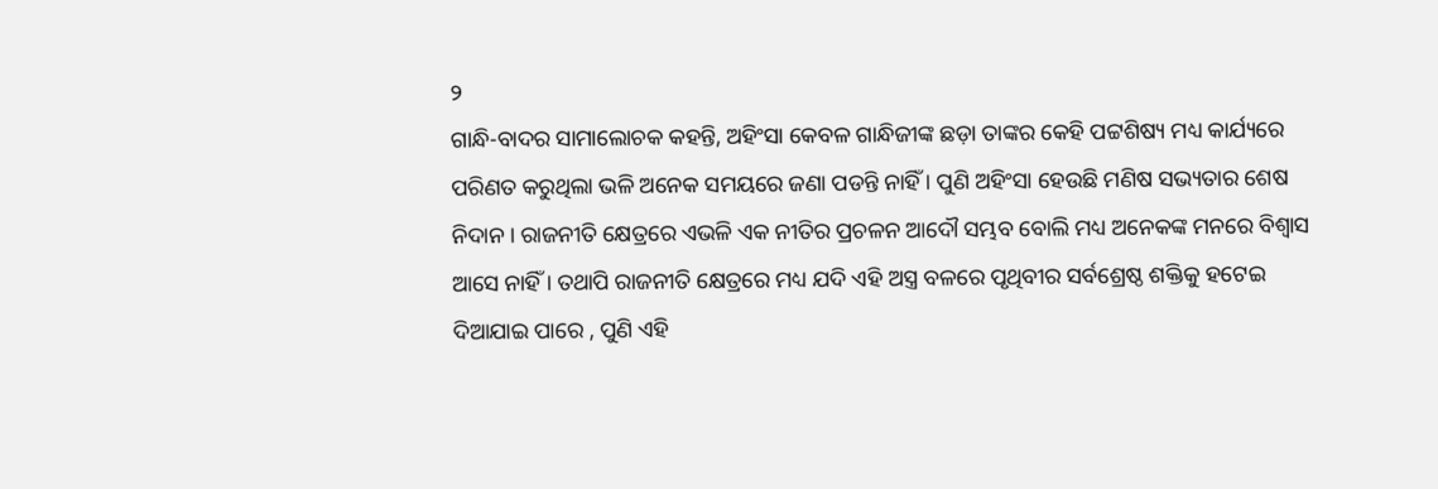୨
ଗାନ୍ଧି-ବାଦର ସାମାଲୋଚକ କହନ୍ତି, ଅହିଂସା କେବଳ ଗାନ୍ଧିଜୀଙ୍କ ଛଡ଼ା ତାଙ୍କର କେହି ପଟ୍ଟଶିଷ୍ୟ ମଧ୍ୟ କାର୍ଯ୍ୟରେ ପରିଣତ କରୁଥିଲା ଭଳି ଅନେକ ସମୟରେ ଜଣା ପଡନ୍ତି ନାହିଁ । ପୁଣି ଅହିଂସା ହେଉଛି ମଣିଷ ସଭ୍ୟତାର ଶେଷ ନିଦାନ । ରାଜନୀତି କ୍ଷେତ୍ରରେ ଏଭଳି ଏକ ନୀତିର ପ୍ରଚଳନ ଆଦୌ ସମ୍ଭବ ବୋଲି ମଧ୍ୟ ଅନେକଙ୍କ ମନରେ ବିଶ୍ୱାସ ଆସେ ନାହିଁ । ତଥାପି ରାଜନୀତି କ୍ଷେତ୍ରରେ ମଧ୍ୟ ଯଦି ଏହି ଅସ୍ତ୍ର ବଳରେ ପୃଥିବୀର ସର୍ବଶ୍ରେଷ୍ଠ ଶକ୍ତିକୁ ହଟେଇ ଦିଆଯାଇ ପାରେ , ପୁଣି ଏହି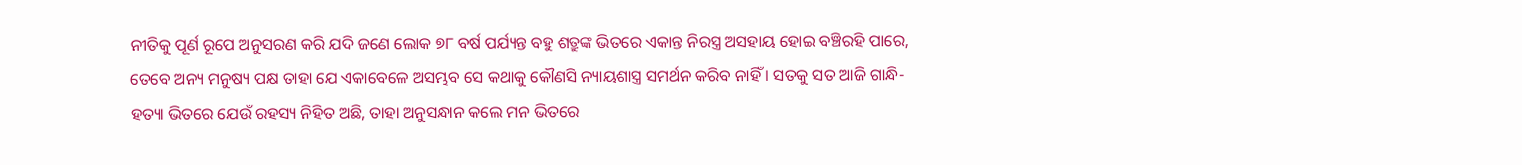ନୀତିକୁ ପୂର୍ଣ ରୂପେ ଅନୁସରଣ କରି ଯଦି ଜଣେ ଲୋକ ୭୮ ବର୍ଷ ପର୍ଯ୍ୟନ୍ତ ବହୁ ଶତ୍ରୁଙ୍କ ଭିତରେ ଏକାନ୍ତ ନିରସ୍ତ୍ର ଅସହାୟ ହୋଇ ବଞ୍ଚିରହି ପାରେ, ତେବେ ଅନ୍ୟ ମନୁଷ୍ୟ ପକ୍ଷ ତାହା ଯେ ଏକାବେଳେ ଅସମ୍ଭବ ସେ କଥାକୁ କୌଣସି ନ୍ୟାୟଶାସ୍ତ୍ର ସମର୍ଥନ କରିବ ନାହିଁ । ସତକୁ ସତ ଆଜି ଗାନ୍ଧି-ହତ୍ୟା ଭିତରେ ଯେଉଁ ରହସ୍ୟ ନିହିତ ଅଛି, ତାହା ଅନୁସନ୍ଧାନ କଲେ ମନ ଭିତରେ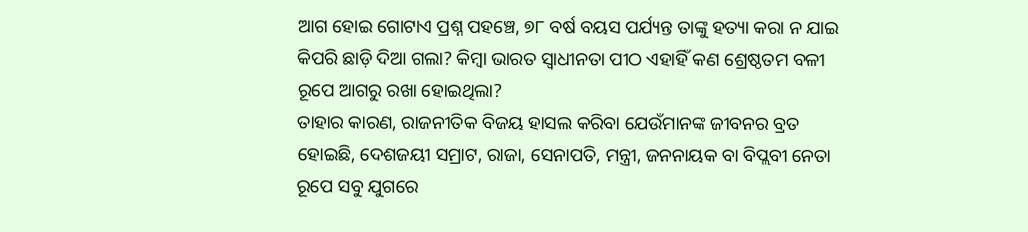ଆଗ ହୋଇ ଗୋଟାଏ ପ୍ରଶ୍ନ ପହଞ୍ଚେ, ୭୮ ବର୍ଷ ବୟସ ପର୍ଯ୍ୟନ୍ତ ତାଙ୍କୁ ହତ୍ୟା କରା ନ ଯାଇ କିପରି ଛାଡ଼ି ଦିଆ ଗଲା? କିମ୍ବା ଭାରତ ସ୍ୱାଧୀନତା ପୀଠ ଏହାହିଁ କଣ ଶ୍ରେଷ୍ଠତମ ବଳୀ ରୂପେ ଆଗରୁ ରଖା ହୋଇଥିଲା?
ତାହାର କାରଣ, ରାଜନୀତିକ ବିଜୟ ହାସଲ କରିବା ଯେଉଁମାନଙ୍କ ଜୀବନର ବ୍ରତ ହୋଇଛି, ଦେଶଜୟୀ ସମ୍ରାଟ, ରାଜା, ସେନାପତି, ମନ୍ତ୍ରୀ, ଜନନାୟକ ବା ବିପ୍ଲବୀ ନେତା ରୂପେ ସବୁ ଯୁଗରେ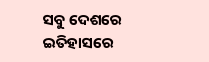ସବୁ ଦେଶରେ ଇତିହାସରେ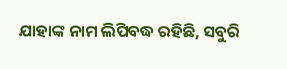ଯାହାଙ୍କ ନାମ ଲିପିବଦ୍ଧ ରହିଛି, ସବୁରି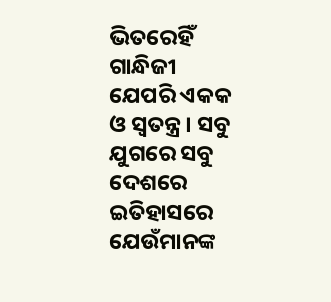ଭିତରେହିଁ ଗାନ୍ଧିଜୀ ଯେପରି ଏକକ ଓ ସ୍ୱତନ୍ତ୍ର । ସବୁ ଯୁଗରେ ସବୁ ଦେଶରେ ଇତିହାସରେ ଯେଉଁମାନଙ୍କ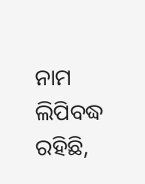ନାମ ଲିପିବଦ୍ଧ ରହିଛି,